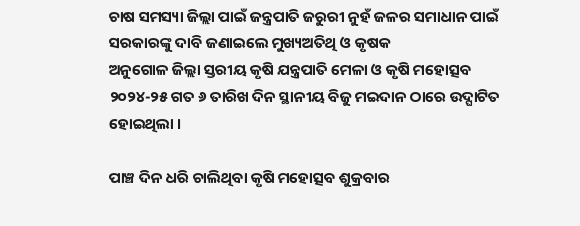ଚାଷ ସମସ୍ୟା ଜିଲ୍ଲା ପାଇଁ ଜନ୍ତ୍ରପାତି ଜରୁରୀ ନୁହଁ ଜଳର ସମାଧାନ ପାଇଁ ସରକାରଙ୍କୁ ଦାବି ଜଣାଇଲେ ମୁଖ୍ୟଅତିଥି ଓ କୃଷକ
ଅନୁଗୋଳ ଜିଲ୍ଲା ସ୍ତରୀୟ କୃଷି ଯନ୍ତ୍ରପାତି ମେଳା ଓ କୃଷି ମହୋତ୍ସବ ୨୦୨୪-୨୫ ଗତ ୬ ତାରିଖ ଦିନ ସ୍ଥାନୀୟ ବିଜୁ ମଇଦାନ ଠାରେ ଉଦ୍ଘାଟିତ ହୋଇଥିଲା ।

ପାଞ୍ଚ ଦିନ ଧରି ଚାଲିଥିବା କୃଷି ମହୋତ୍ସବ ଶୁକ୍ରବାର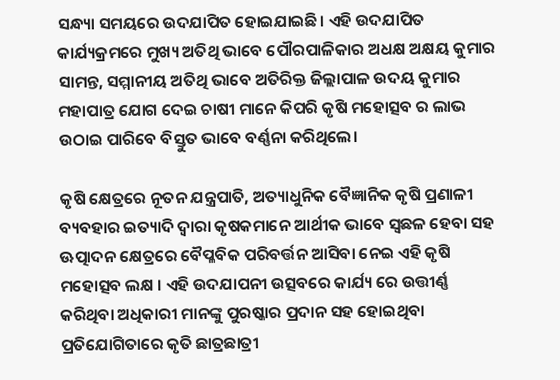ସନ୍ଧ୍ୟା ସମୟରେ ଉଦଯାପିତ ହୋଇଯାଇଛି। ଏହି ଉଦଯାପିତ କାର୍ଯ୍ୟକ୍ରମରେ ମୁଖ୍ୟ ଅତିଥି ଭାବେ ପୌରପାଳିକାର ଅଧକ୍ଷ ଅକ୍ଷୟ କୁମାର ସାମନ୍ତ, ସମ୍ମାନୀୟ ଅତିଥି ଭାବେ ଅତିରିକ୍ତ ଜିଲ୍ଲାପାଳ ଉଦୟ କୁମାର ମହାପାତ୍ର ଯୋଗ ଦେଇ ଚାଷୀ ମାନେ କିପରି କୃଷି ମହୋତ୍ସବ ର ଲାଭ ଉଠାଇ ପାରିବେ ବିସ୍ତୁତ ଭାବେ ବର୍ଣ୍ଣନା କରିଥିଲେ।

କୃଷି କ୍ଷେତ୍ରରେ ନୂତନ ଯନ୍ତ୍ରପାତି, ଅତ୍ୟାଧୁନିକ ବୈଜ୍ଞାନିକ କୃଷି ପ୍ରଣାଳୀ ବ୍ୟବହାର ଇତ୍ୟାଦି ଦ୍ବାରା କୃଷକମାନେ ଆର୍ଥୀକ ଭାବେ ସ୍ବଛଳ ହେବା ସହ ଊତ୍ପାଦନ କ୍ଷେତ୍ରରେ ବୈପ୍ଳବିକ ପରିବର୍ତ୍ତନ ଆସିବା ନେଇ ଏହି କୃଷି ମହୋତ୍ସବ ଲକ୍ଷ । ଏହି ଉଦଯାପନୀ ଉତ୍ସବରେ କାର୍ଯ୍ୟ ରେ ଉତ୍ତୀର୍ଣ୍ଣ କରିଥିବା ଅଧିକାରୀ ମାନଙ୍କୁ ପୁରଷ୍କାର ପ୍ରଦାନ ସହ ହୋଇଥିବା ପ୍ରତିଯୋଗିତାରେ କୃତି ଛାତ୍ରଛାତ୍ରୀ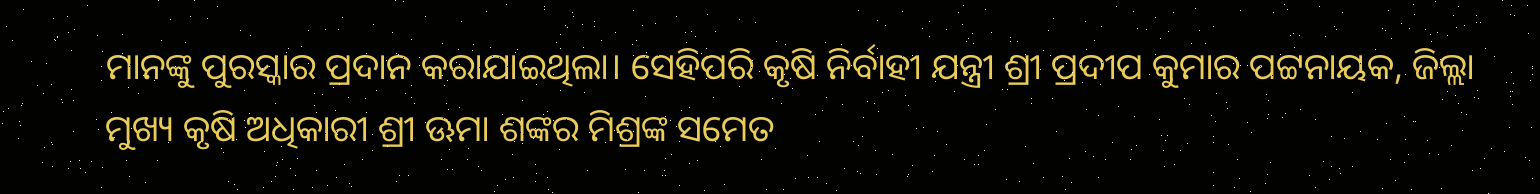ମାନଙ୍କୁ ପୁରସ୍କାର ପ୍ରଦାନ କରାଯାଇଥିଲା। ସେହିପରି କୃଷି ନିର୍ବାହୀ ଯନ୍ତ୍ରୀ ଶ୍ରୀ ପ୍ରଦୀପ କୁମାର ପଟ୍ଟନାୟକ, ଜିଲ୍ଲା ମୁଖ୍ୟ କୃଷି ଅଧିକାରୀ ଶ୍ରୀ ଊମା ଶଙ୍କର ମିଶ୍ରଙ୍କ ସମେତ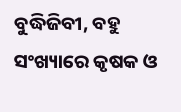ବୁଦ୍ଧିଜିବୀ, ବହୁ ସଂଖ୍ୟାରେ କୃଷକ ଓ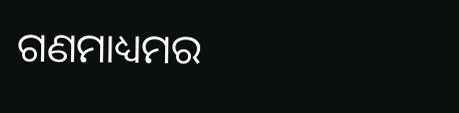ଗଣମାଧ୍ୟମର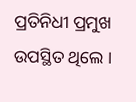ପ୍ରତିନିଧୀ ପ୍ରମୁଖ ଉପସ୍ଥିତ ଥିଲେ ।